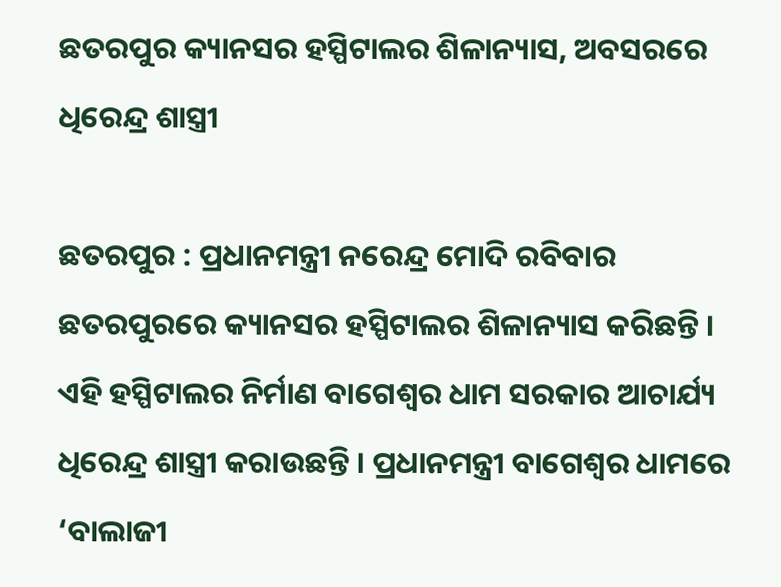ଛତରପୁର କ୍ୟାନସର ହସ୍ପିଟାଲର ଶିଳାନ୍ୟାସ, ଅବସରରେ ଧିରେନ୍ଦ୍ର ଶାସ୍ତ୍ରୀ

ଛତରପୁର : ପ୍ରଧାନମନ୍ତ୍ରୀ ନରେନ୍ଦ୍ର ମୋଦି ରବିବାର ଛତରପୁରରେ କ୍ୟାନସର ହସ୍ପିଟାଲର ଶିଳାନ୍ୟାସ କରିଛନ୍ତି । ଏହି ହସ୍ପିଟାଲର ନିର୍ମାଣ ବାଗେଶ୍ୱର ଧାମ ସରକାର ଆଚାର୍ଯ୍ୟ ଧିରେନ୍ଦ୍ର ଶାସ୍ତ୍ରୀ କରାଉଛନ୍ତି । ପ୍ରଧାନମନ୍ତ୍ରୀ ବାଗେଶ୍ୱର ଧାମରେ ‘ବାଲାଜୀ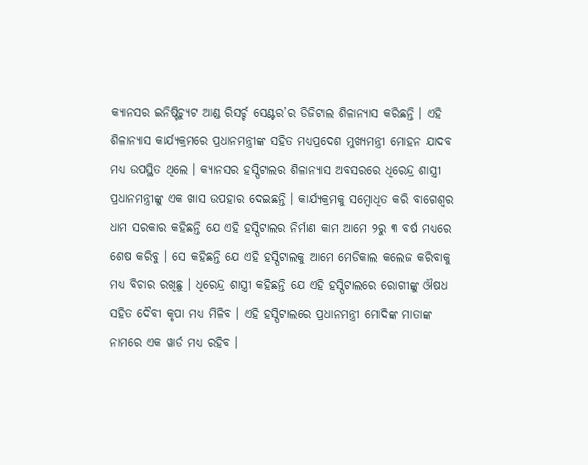କ୍ୟାନସର ଇନିଷ୍ଟିଚ୍ୟୁଟ ଆଣ୍ଡ ରିସର୍ଚ୍ଚ ସେଣ୍ଟର’ର ଡିଜିଟାଲ ଶିଳାନ୍ୟାସ କରିଛନ୍ତି । ଏହି ଶିଳାନ୍ୟାସ କାର୍ଯ୍ୟକ୍ରମରେ ପ୍ରଧାନମନ୍ତ୍ରୀଙ୍କ ସହିତ ମଧ୍ୟପ୍ରଦେଶ ମୁଖ୍ୟମନ୍ତ୍ରୀ ମୋହନ ଯାଦବ ମଧ୍ୟ ଉପସ୍ଥିତ ଥିଲେ । କ୍ୟାନସର ହସ୍ପିଟାଲର ଶିଳାନ୍ୟାସ ଅବସରରେ ଧିରେନ୍ଦ୍ର ଶାସ୍ତ୍ରୀ ପ୍ରଧାନମନ୍ତ୍ରୀଙ୍କୁ ଏକ ଖାସ ଉପହାର ଦେଇଛନ୍ତି । କାର୍ଯ୍ୟକ୍ରମକୁ ସମ୍ବୋଧିତ କରି ବାଗେଶ୍ୱର ଧାମ ସରକାର କହିଛନ୍ତି ଯେ ଏହି ହସ୍ପିଟାଲର ନିର୍ମାଣ କାମ ଆମେ ୨ରୁ ୩ ବର୍ଷ ମଧ୍ୟରେ ଶେଷ କରିବୁ । ସେ କହିଛନ୍ତି ଯେ ଏହି ହସ୍ପିଟାଲକୁ ଆମେ ମେଡିକାଲ କଲେଜ କରିବାକୁ ମଧ୍ୟ ବିଚାର ରଖିଛୁ । ଧିରେନ୍ଦ୍ର ଶାସ୍ତ୍ରୀ କହିଛନ୍ତି ଯେ ଏହି ହସ୍ପିଟାଲରେ ରୋଗୀଙ୍କୁ ଔଷଧ ସହିତ ଦୈବୀ କୃପା ମଧ୍ୟ ମିଳିବ । ଏହି ହସ୍ପିଟାଲରେ ପ୍ରଧାନମନ୍ତ୍ରୀ ମୋଦିଙ୍କ ମାତାଙ୍କ ନାମରେ ଏକ ୱାର୍ଡ ମଧ୍ୟ ରହିବ ।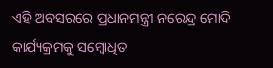ଏହି ଅବସରରେ ପ୍ରଧାନମନ୍ତ୍ରୀ ନରେନ୍ଦ୍ର ମୋଦି କାର୍ଯ୍ୟକ୍ରମକୁ ସମ୍ବୋଧିତ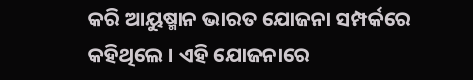କରି ଆୟୁଷ୍ମାନ ଭାରତ ଯୋଜନା ସମ୍ପର୍କରେ କହିଥିଲେ । ଏହି ଯୋଜନାରେ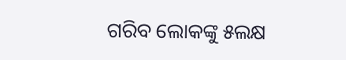ଗରିବ ଲୋକଙ୍କୁ ୫ଲକ୍ଷ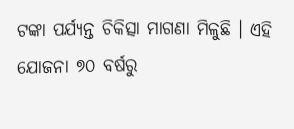ଟଙ୍କା ପର୍ଯ୍ୟନ୍ତ ଚିକିତ୍ସା ମାଗଣା ମିଳୁଛି । ଏହି ଯୋଜନା ୭୦ ବର୍ଷରୁ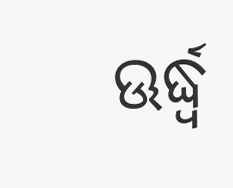ଊର୍ଦ୍ଧ୍ୱ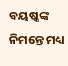ବୟଷ୍କଙ୍କ ନିମନ୍ତେ ମଧ୍ୟ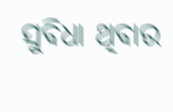ସୁବିଧା ଥିବାର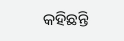କହିଛନ୍ତି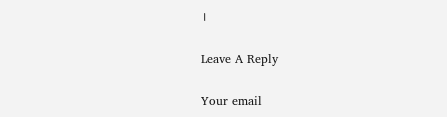।

Leave A Reply

Your email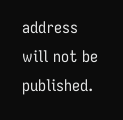address will not be published.